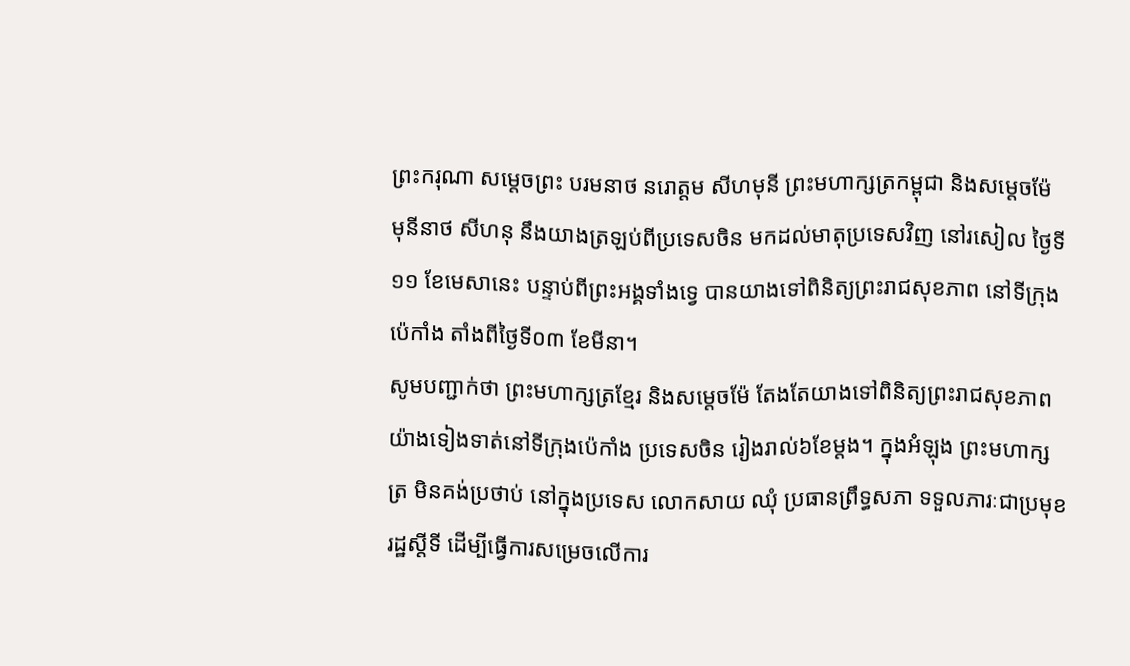ព្រះករុណា សម្តេចព្រះ បរមនាថ នរោត្តម សីហមុនី ព្រះមហាក្សត្រកម្ពុជា និងសម្តេចម៉ែ មុនីនាថ សីហនុ នឹងយាងត្រឡប់ពីប្រទេសចិន មកដល់មាតុប្រទេសវិញ នៅរសៀល ថ្ងៃទី១១ ខែមេសានេះ បន្ទាប់ពីព្រះអង្គទាំងទ្វេ បានយាងទៅពិនិត្យព្រះរាជសុខភាព នៅទីក្រុងប៉េកាំង តាំងពីថ្ងៃទី០៣ ខែមីនា។
សូមបញ្ជាក់ថា ព្រះមហាក្សត្រខ្មែរ និងសម្តេចម៉ែ តែងតែយាងទៅពិនិត្យព្រះរាជសុខភាពយ៉ាងទៀងទាត់នៅទីក្រុងប៉េកាំង ប្រទេសចិន រៀងរាល់៦ខែម្តង។ ក្នុងអំឡុង ព្រះមហាក្សត្រ មិនគង់ប្រថាប់ នៅក្នុងប្រទេស លោកសាយ ឈុំ ប្រធានព្រឹទ្ធសភា ទទួលភារៈជាប្រមុខរដ្ឋស្តីទី ដើម្បីធ្វើការសម្រេចលើការ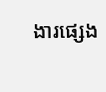ងារផ្សេង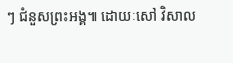ៗ ជំនួសព្រះអង្គ៕ ដោយៈសៅ វិសាល